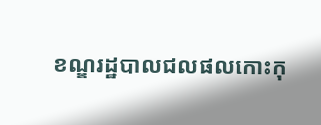ខណ្ឌរដ្ឋបាលជលផលកោះកុ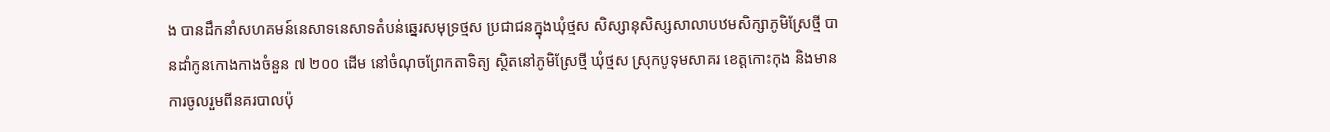ង បានដឹកនាំសហគមន៍នេសាទនេសាទតំបន់ឆ្នេរសមុទ្រថ្មស ប្រជាជនក្នុងឃុំថ្មស សិស្សានុសិស្សសាលាបឋមសិក្សាភូមិស្រែថ្មី បានដាំកូនកោងកាងចំនួន ៧ ២០០ ដើម នៅចំណុចព្រែកតាទិត្យ ស្ថិតនៅភូមិស្រែថ្មី ឃុំថ្មស ស្រុកបូទុមសាគរ ខេត្តកោះកុង និងមានការចូលរួមពីនគរបាលប៉ុ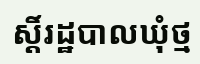ស្តិ៍រដ្ឋបាលឃុំថ្ម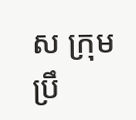ស ក្រុមប្រឹ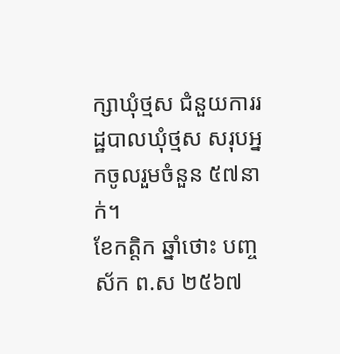ក្សាឃុំថ្មស ជំនួយការរដ្ឋបាលឃុំថ្មស សរុបអ្នកចូលរួមចំនួន ៥៧នាក់។
ខែកត្តិក ឆ្នាំថោះ បញ្ចស័ក ព.ស ២៥៦៧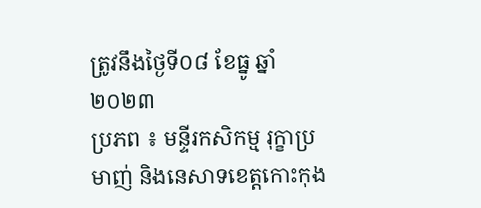ត្រូវនឹងថ្ងៃទី០៨ ខែធ្នូ ឆ្នាំ២០២៣
ប្រភព ៖ មន្ទីរកសិកម្ម រុក្ខាប្រមាញ់ និងនេសាទខេត្តកោះកុង